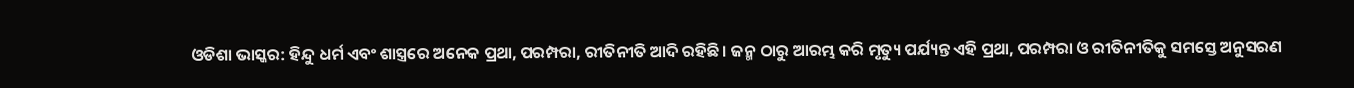ଓଡିଶା ଭାସ୍କର: ହିନ୍ଦୁ ଧର୍ମ ଏବଂ ଶାସ୍ତ୍ରରେ ଅନେକ ପ୍ରଥା, ପରମ୍ପରା, ରୀତିନୀତି ଆଦି ରହିଛି। ଜନ୍ମ ଠାରୁ ଆରମ୍ଭ କରି ମୃତ୍ୟୁ ପର୍ଯ୍ୟନ୍ତ ଏହି ପ୍ରଥା, ପରମ୍ପରା ଓ ରୀତିନୀତିକୁ ସମସ୍ତେ ଅନୁସରଣ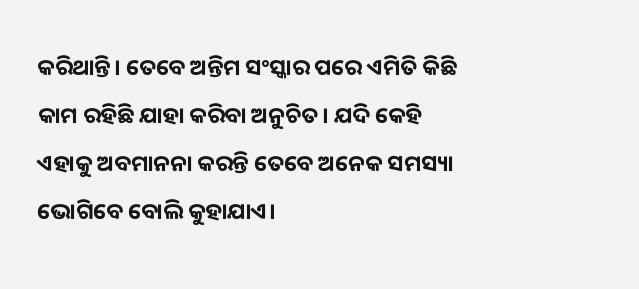କରିଥାନ୍ତି। ତେବେ ଅନ୍ତିମ ସଂସ୍କାର ପରେ ଏମିତି କିଛି କାମ ରହିଛି ଯାହା କରିବା ଅନୁଚିତ। ଯଦି କେହି ଏହାକୁ ଅବମାନନା କରନ୍ତି ତେବେ ଅନେକ ସମସ୍ୟା ଭୋଗିବେ ବୋଲି କୁହାଯାଏ।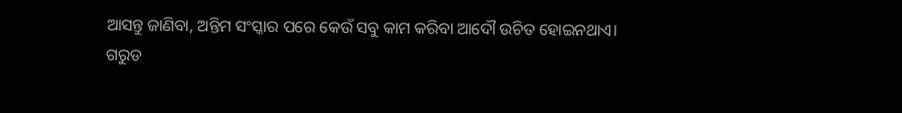ଆସନ୍ତୁ ଜାଣିବା, ଅନ୍ତିମ ସଂସ୍କାର ପରେ କେଉଁ ସବୁ କାମ କରିବା ଆଦୌ ଉଚିତ ହୋଇନଥାଏ।
ଗରୁଡ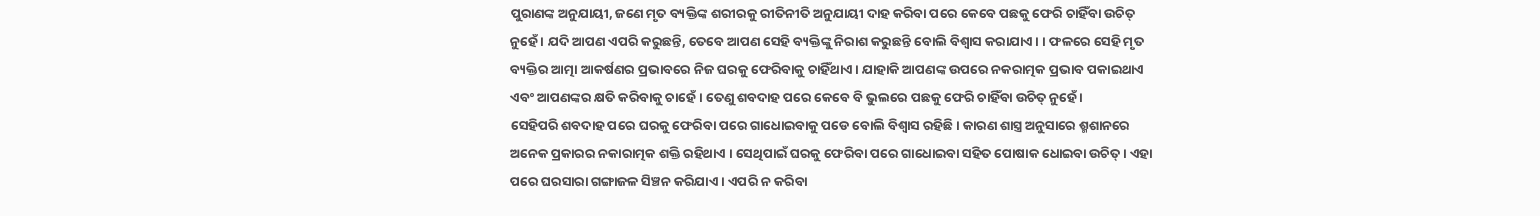ପୁରାଣଙ୍କ ଅନୁଯାୟୀ, ଜଣେ ମୃତ ବ୍ୟକ୍ତିଙ୍କ ଶରୀରକୁ ରୀତିନୀତି ଅନୁଯାୟୀ ଦାହ କରିବା ପରେ କେବେ ପଛକୁ ଫେରି ଚାହିଁବା ଉଚିତ୍ ନୁହେଁ । ଯଦି ଆପଣ ଏପରି କରୁଛନ୍ତି, ତେବେ ଆପଣ ସେହି ବ୍ୟକ୍ତିଙ୍କୁ ନିରାଶ କରୁଛନ୍ତି ବୋଲି ବିଶ୍ଵାସ କରାଯାଏ। । ଫଳରେ ସେହି ମୃତ ବ୍ୟକ୍ତିର ଆତ୍ମା ଆକର୍ଷଣର ପ୍ରଭାବରେ ନିଜ ଘରକୁ ଫେରିବାକୁ ଚାହିଁଥାଏ । ଯାହାକି ଆପଣଙ୍କ ଉପରେ ନକରାତ୍ମକ ପ୍ରଭାବ ପକାଇଥାଏ ଏବଂ ଆପଣଙ୍କର କ୍ଷତି କରିବାକୁ ଚାହେଁ। ତେଣୁ ଶବଦାହ ପରେ କେବେ ବି ଭୁଲରେ ପଛକୁ ଫେରି ଚାହିଁବା ଉଚିତ୍ ନୁହେଁ ।
ସେହିପରି ଶବଦାହ ପରେ ଘରକୁ ଫେରିବା ପରେ ଗାଧୋଇବାକୁ ପଡେ ବୋଲି ବିଶ୍ୱାସ ରହିଛି। କାରଣ ଶାସ୍ତ୍ର ଅନୁସାରେ ଶ୍ମଶାନରେ ଅନେକ ପ୍ରକାରର ନକାରାତ୍ମକ ଶକ୍ତି ରହିଥାଏ । ସେଥିପାଇଁ ଘରକୁ ଫେରିବା ପରେ ଗାଧୋଇବା ସହିତ ପୋଷାକ ଧୋଇବା ଉଚିତ୍ । ଏହା ପରେ ଘରସାରା ଗଙ୍ଗାଜଳ ସିଞ୍ଚନ କରିଯାଏ । ଏପରି ନ କରିବା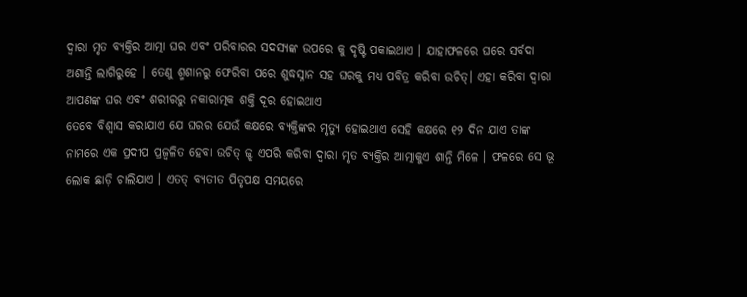ଦ୍ୱାରା ମୃତ ବ୍ୟକ୍ତିର ଆତ୍ମା ଘର ଏବଂ ପରିବାରର ସଦସ୍ୟଙ୍କ ଉପରେ କୁ ଦୃଷ୍ଟି ପକାଇଥାଏ । ଯାହାଫଳରେ ଘରେ ସର୍ବଦା ଅଶାନ୍ତି ଲାଗିରୁହେ । ତେଣୁ ଶ୍ମଶାନରୁ ଫେରିବା ପରେ ଶୁଦ୍ଧସ୍ନାନ ସହ ଘରକୁ ମଧ୍ୟ ପବିତ୍ର କରିବା ଉଚିତ୍। ଏହା କରିବା ଦ୍ୱାରା ଆପଣଙ୍କ ଘର ଏବଂ ଶରୀରରୁ ନକାରାତ୍ମକ ଶକ୍ତି ଦୂର ହୋଇଥାଏ
ତେବେ ବିଶ୍ୱାସ କରାଯାଏ ଯେ ଘରର ଯେଉଁ କକ୍ଷରେ ବ୍ୟକ୍ତିଙ୍କର ମୃତ୍ୟୁ ହୋଇଥାଏ ସେହି କକ୍ଷରେ ୧୨ ଦିନ ଯାଏ ତାଙ୍କ ନାମରେ ଏକ ପ୍ରଦୀପ ପ୍ରଜ୍ୱଳିତ ହେବା ଉଚିତ୍ ଜ୍ଝ ଏପରି କରିବା ଦ୍ୱାରା ମୃତ ବ୍ୟକ୍ତିର ଆତ୍ମାକୁଏ ଶାନ୍ତି ମିଳେ । ଫଳରେ ସେ ଭୂ ଲୋକ ଛାଡ଼ି ଚାଲିଯାଏ । ଏତତ୍ ବ୍ୟତୀତ ପିତୃପକ୍ଷ ସମୟରେ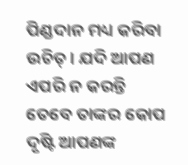ପିଣ୍ଡଦାନ ମଧ୍ୟ କରିବା ଉଚିତ୍। ଯଦି ଆପଣ ଏପରି ନ କରନ୍ତି ତେବେ ତାଙ୍କର କୋପ ଦୃଷ୍ଟି ଆପଣଙ୍କ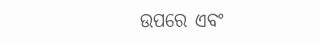ଉପରେ ଏବଂ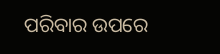ପରିବାର ଉପରେ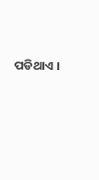ପଡିଥାଏ ।